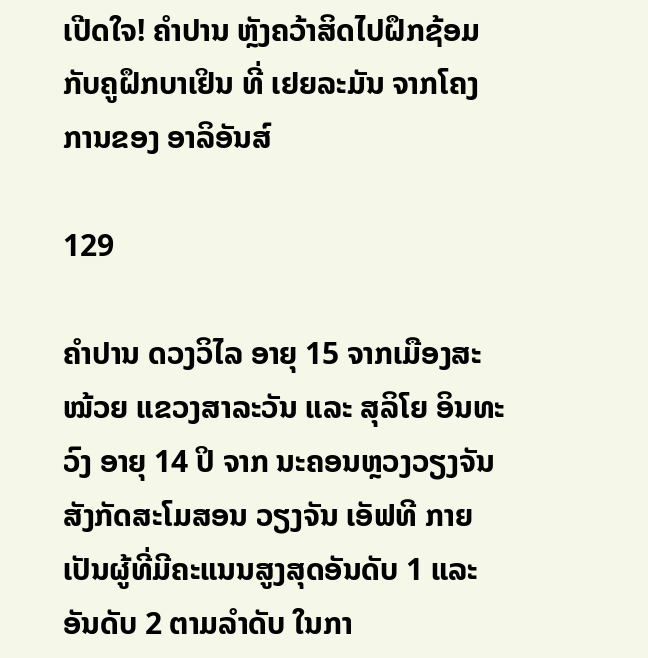ເປີດໃຈ! ຄໍາປານ ຫຼັງຄວ້າສິດໄປຝຶກຊ້ອມກັບຄູຝຶກບາເຢິນ ທີ່ ເຢຍລະມັນ ຈາກໂຄງການຂອງ ອາລິອັນສ໌

129

ຄໍາປານ ດວງວິໄລ ອາຍຸ 15 ຈາກເມືອງສະໝ້ວຍ ແຂວງສາລະວັນ ແລະ ສຸລິໂຍ ອິນທະວົງ ອາຍຸ 14 ປິ ຈາກ ນະຄອນຫຼວງວຽງຈັນ ສັງກັດສະໂມສອນ ວຽງຈັນ ເອັຟທີ ກາຍເປັນຜູ້ທີ່ມີຄະແນນສູງສຸດອັນດັບ 1 ແລະ ອັນດັບ 2 ຕາມລໍາດັບ ໃນກາ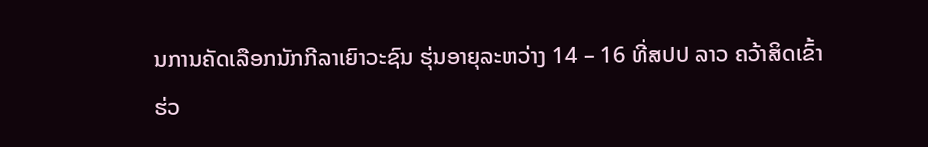ນການຄັດເລືອກນັກກີລາເຍົາວະຊົນ ຮຸ່ນອາຍຸລະຫວ່າງ 14 – 16 ທີ່ສປປ ລາວ ຄວ້າສິດເຂົ້າຮ່ວ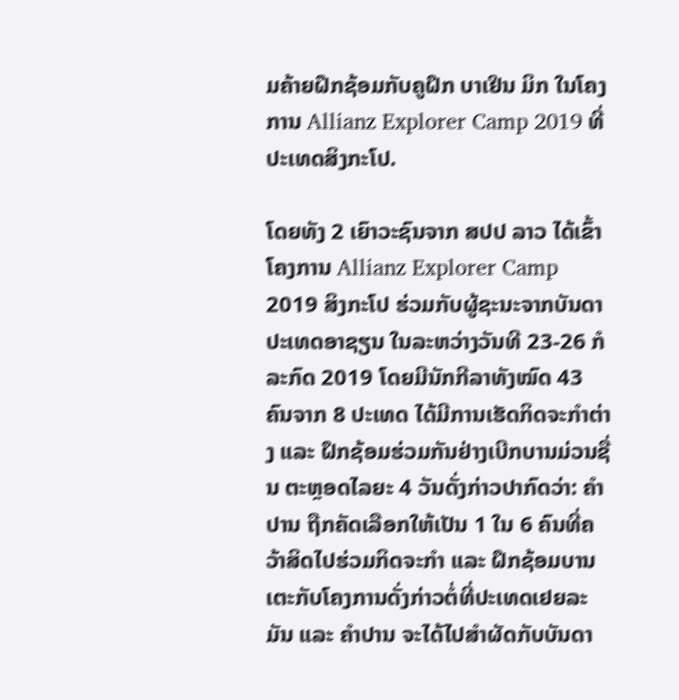ມຄ້າຍຝືກຊ້ອມກັບຄູຝຶກ ບາເຢິນ ມິກ ໃນໂຄງການ Allianz Explorer Camp 2019 ທີ່ປະເທດສິງກະໂປ.

ໂດຍທັງ 2 ເຍົາວະຊົນຈາກ ສປປ ລາວ ໄດ້ເຂົ້າໂຄງການ Allianz Explorer Camp 2019 ສິງກະໂປ ຮ່ວມກັບຜູ້ຊະນະຈາກບັນດາປະເທດອາຊຽນ ໃນລະຫວ່າງວັນທີ 23-26 ກໍລະກົດ 2019 ໂດຍມີນັກກີລາທັງໝົດ 43 ຄົນຈາກ 8 ປະເທດ ໄດ້ມີການເຮັດກິດຈະກໍາຕ່າງ ແລະ ຝຶກຊ້ອມຮ່ວມກັນຢ່າງເບີກບານມ່ວນຊື່ນ ຕະຫຼອດໄລຍະ 4 ວັນດັ່ງກ່າວປາກົດວ່າ: ຄໍາປານ ຖືກຄັດເລືອກໃຫ້ເປັນ 1 ໃນ 6 ຄົນທີ່ຄວ້າສິດໄປຮ່ວມກິດຈະກໍາ ແລະ ຝຶກຊ້ອມບານເຕະກັບໂຄງການດັ່ງກ່າວຕໍ່ທີ່ປະເທດເຢຍລະມັນ ແລະ ຄໍາປານ ຈະໄດ້ໄປສໍາຜັດກັບບັນດາ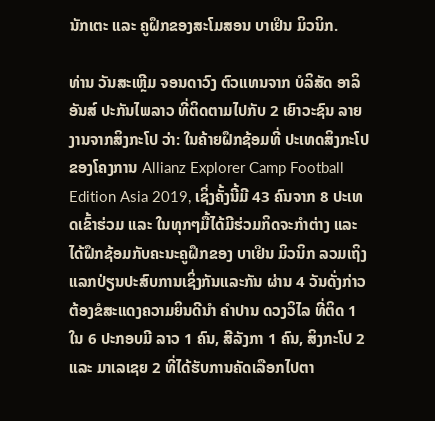ນັກເຕະ ແລະ ຄູຝຶກຂອງສະໂມສອນ ບາເຢິນ ມິວນິກ.

ທ່ານ ວັນສະເຫຼີມ ຈອນດາວົງ ຕົວແທນຈາກ ບໍລິສັດ ອາລິອັນສ໌ ປະກັນໄພລາວ ທີ່ຕິດຕາມໄປກັບ 2 ເຍົາວະຊົນ ລາຍງານຈາກສິງກະໂປ ວ່າ: ໃນຄ້າຍຝຶກຊ້ອມທີ່ ປະເທດສິງກະໂປ ຂອງໂຄງການ Allianz Explorer Camp Football Edition Asia 2019, ເຊິ່ງຄັ້ງນີ້ມີ 43 ຄົນຈາກ 8 ປະເທດເຂົ້າຮ່ວມ ແລະ ໃນທຸກໆມື້ໄດ້ມີຮ່ວມກິດຈະກໍາຕ່າງ ແລະ ໄດ້ຝຶກຊ້ອມກັບຄະນະຄູຝຶກຂອງ ບາເຢິນ ມິວນິກ ລວມເຖິງແລກປ່ຽນປະສົບການເຊິ່ງກັນແລະກັນ ຜ່ານ 4 ວັນດັ່ງກ່າວຕ້ອງຂໍສະແດງຄວາມຍິນດີນຳ ຄຳປານ ດວງວິໄລ ທີ່ຕິດ 1 ໃນ 6 ປະກອບມີ ລາວ 1 ຄົນ, ສີລັງກາ 1 ຄົນ, ສິງກະໂປ 2 ແລະ ມາເລເຊຍ 2 ທີ່ໄດ້ຮັບການຄັດເລືອກໄປຕາ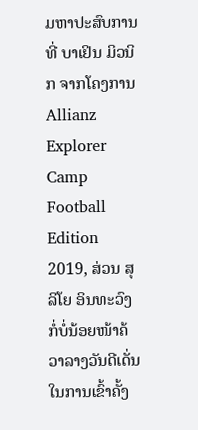ມຫາປະສົບການທີ່ ບາເຢິນ ມິວນິກ ຈາກໂຄງການ Allianz Explorer Camp Football Edition 2019, ສ່ວນ ສຸລິໂຍ ອິນທະວົງ ກໍ່ບໍ່ນ້ອຍໜ້າຄ້ວາລາງວັນດີເດັ່ນ ໃນການເຂົ້າຄັ້ງ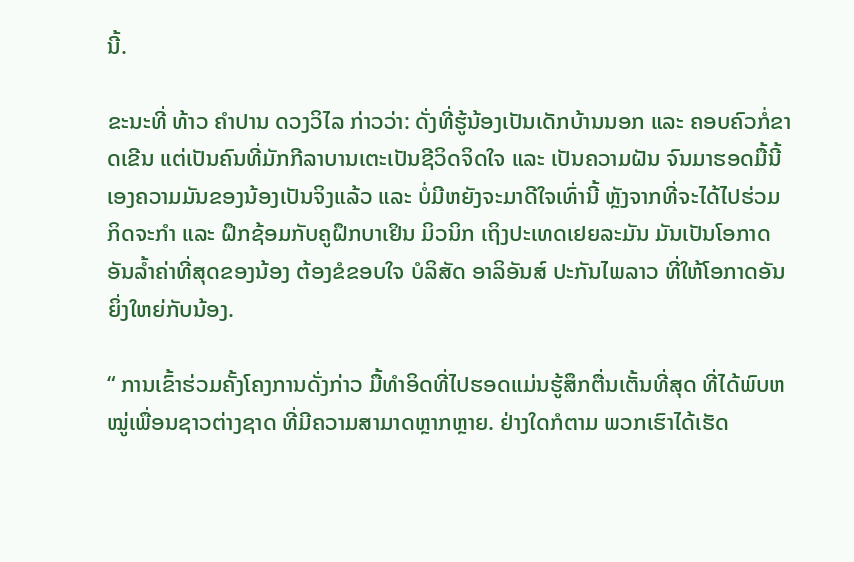ນີ້.

ຂະນະທີ່ ທ້າວ ຄໍາປານ ດວງວິໄລ ກ່າວວ່າ: ດັ່ງທີ່ຮູ້ນ້ອງເປັນເດັກບ້ານນອກ ແລະ ຄອບຄົວກໍ່ຂາດເຂີນ ແຕ່ເປັນຄົນທີ່ມັກກີລາບານເຕະເປັນຊີວິດຈິດໃຈ ແລະ ເປັນຄວາມຝັນ ຈົນມາຮອດມື້ນີ້ເອງຄວາມມັນຂອງນ້ອງເປັນຈິງແລ້ວ ແລະ ບໍ່ມີຫຍັງຈະມາດີໃຈເທົ່ານີ້ ຫຼັງຈາກທີ່ຈະໄດ້ໄປຮ່ວມກິດຈະກໍາ ແລະ ຝຶກຊ້ອມກັບຄູຝຶກບາເຢິນ ມິວນິກ ເຖິງປະເທດເຢຍລະມັນ ມັນເປັນໂອກາດອັນລໍ້າຄ່າທີ່ສຸດຂອງນ້ອງ ຕ້ອງຂໍຂອບໃຈ ບໍລິສັດ ອາລິອັນສ໌ ປະກັນໄພລາວ ທີ່ໃຫ້ໂອກາດອັນຍິ່ງໃຫຍ່ກັບນ້ອງ.

“ ການເຂົ້າຮ່ວມຄັ້ງໂຄງການດັ່ງກ່າວ ມື້ທໍາອິດທີ່ໄປຮອດແມ່ນຮູ້ສຶກຕື່ນເຕັ້ນທີ່ສຸດ ທີ່ໄດ້ພົບຫໝູ່ເພື່ອນຊາວຕ່າງຊາດ ທີ່ມີຄວາມສາມາດຫຼາກຫຼາຍ. ຢ່າງໃດກໍຕາມ ພວກເຮົາໄດ້ເຮັດ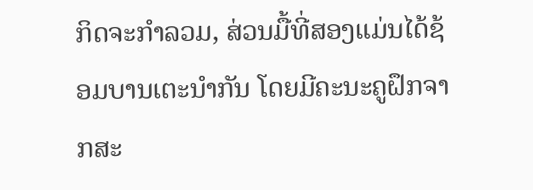ກິດຈະກຳລວມ, ສ່ວນມື້ທີ່ສອງແມ່ນໄດ້ຊ້ອມບານເຕະນຳກັນ ໂດຍມີຄະນະຄູຝຶກຈາກສະ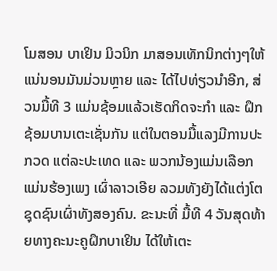ໂມສອນ ບາເຢິນ ມິວນິກ ມາສອນເທັກນິກຕ່າງໆໃຫ້ ແນ່ນອນມັນມ່ວນຫຼາຍ ແລະ ໄດ້ໄປທ່ຽວນໍາອີກ, ສ່ວນມື້ທີ 3 ແມ່ນຊ້ອມແລ້ວເຮັດກິດຈະກຳ ແລະ ຝຶກຊ້ອມບານເຕະເຊັ່ນກັນ ແຕ່ໃນຕອນມື້ແລງມີການປະກວດ ແຕ່ລະປະເທດ ແລະ ພວກນ້ອງແມ່ນເລືອກແມ່ນຮ້ອງເພງ ເຜົ່າລາວເອີຍ ລວມທັງຍັງໄດ້ແຕ່ງໂຕຊຸດຊົນເຜົ່າທັງສອງຄົນ. ຂະນະທີ່ ມື້ທີ 4 ວັນສຸດທ້າຍທາງຄະນະຄູຝຶກບາເຢິນ ໄດ້ໃຫ້ເຕະ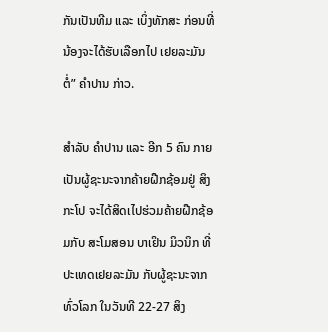ກັນເປັນທີມ ແລະ ເບິ່ງທັກສະ ກ່ອນທີ່ນ້ອງຈະໄດ້ຮັບເລືອກໄປ ເຢຍລະມັນ ຕໍ່” ຄໍາປານ ກ່າວ.

ສໍາລັບ ຄໍາປານ ແລະ ອີກ 5 ຄົນ ກາຍເປັນຜູ້ຊະນະຈາກຄ້າຍຝືກຊ້ອມຢູ່ ສິງກະໂປ ຈະໄດ້ສິດເໄປຮ່ວມຄ້າຍຝືກຊ້ອມກັບ ສະໂມສອນ ບາເຢິນ ມິວນິກ ທີ່ປະເທດເຢຍລະມັນ ກັບຜູ້ຊະນະຈາກທົ່ວໂລກ ໃນວັນທີ 22-27 ສິງ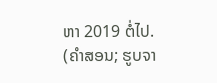ຫາ 2019 ຕໍ່ໄປ.
(ຄໍາສອນ; ຮູບຈາ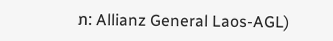ກ: Allianz General Laos-AGL)